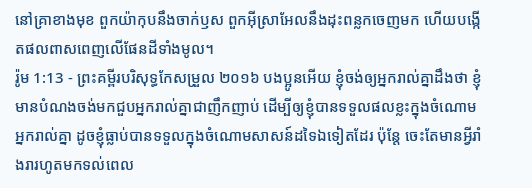នៅគ្រាខាងមុខ ពួកយ៉ាកុបនឹងចាក់ឫស ពួកអ៊ីស្រាអែលនឹងដុះពន្លកចេញមក ហើយបង្កើតផលពាសពេញលើផែនដីទាំងមូល។
រ៉ូម 1:13 - ព្រះគម្ពីរបរិសុទ្ធកែសម្រួល ២០១៦ បងប្អូនអើយ ខ្ញុំចង់ឲ្យអ្នករាល់គ្នាដឹងថា ខ្ញុំមានបំណងចង់មកជួបអ្នករាល់គ្នាជាញឹកញាប់ ដើម្បីឲ្យខ្ញុំបានទទួលផលខ្លះក្នុងចំណោមអ្នករាល់គ្នា ដូចខ្ញុំធ្លាប់បានទទួលក្នុងចំណោមសាសន៍ដទៃឯទៀតដែរ ប៉ុន្តែ ចេះតែមានអ្វីរាំងរារហូតមកទល់ពេល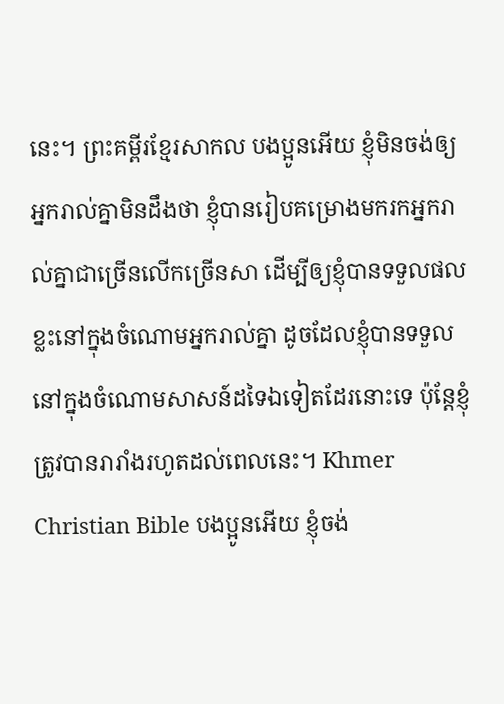នេះ។ ព្រះគម្ពីរខ្មែរសាកល បងប្អូនអើយ ខ្ញុំមិនចង់ឲ្យអ្នករាល់គ្នាមិនដឹងថា ខ្ញុំបានរៀបគម្រោងមករកអ្នករាល់គ្នាជាច្រើនលើកច្រើនសា ដើម្បីឲ្យខ្ញុំបានទទួលផលខ្លះនៅក្នុងចំណោមអ្នករាល់គ្នា ដូចដែលខ្ញុំបានទទួលនៅក្នុងចំណោមសាសន៍ដទៃឯទៀតដែរនោះទេ ប៉ុន្តែខ្ញុំត្រូវបានរារាំងរហូតដល់ពេលនេះ។ Khmer Christian Bible បងប្អូនអើយ ខ្ញុំចង់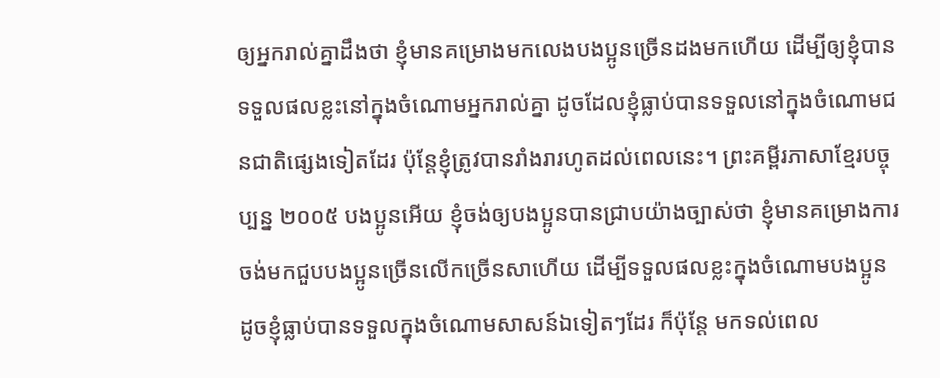ឲ្យអ្នករាល់គ្នាដឹងថា ខ្ញុំមានគម្រោងមកលេងបងប្អូនច្រើនដងមកហើយ ដើម្បីឲ្យខ្ញុំបានទទួលផលខ្លះនៅក្នុងចំណោមអ្នករាល់គ្នា ដូចដែលខ្ញុំធ្លាប់បានទទួលនៅក្នុងចំណោមជនជាតិផ្សេងទៀតដែរ ប៉ុន្ដែខ្ញុំត្រូវបានរាំងរារហូតដល់ពេលនេះ។ ព្រះគម្ពីរភាសាខ្មែរបច្ចុប្បន្ន ២០០៥ បងប្អូនអើយ ខ្ញុំចង់ឲ្យបងប្អូនបានជ្រាបយ៉ាងច្បាស់ថា ខ្ញុំមានគម្រោងការចង់មកជួបបងប្អូនច្រើនលើកច្រើនសាហើយ ដើម្បីទទួលផលខ្លះក្នុងចំណោមបងប្អូន ដូចខ្ញុំធ្លាប់បានទទួលក្នុងចំណោមសាសន៍ឯទៀតៗដែរ ក៏ប៉ុន្តែ មកទល់ពេល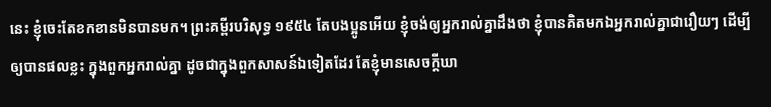នេះ ខ្ញុំចេះតែខកខានមិនបានមក។ ព្រះគម្ពីរបរិសុទ្ធ ១៩៥៤ តែបងប្អូនអើយ ខ្ញុំចង់ឲ្យអ្នករាល់គ្នាដឹងថា ខ្ញុំបានគិតមកឯអ្នករាល់គ្នាជារឿយៗ ដើម្បីឲ្យបានផលខ្លះ ក្នុងពួកអ្នករាល់គ្នា ដូចជាក្នុងពួកសាសន៍ឯទៀតដែរ តែខ្ញុំមានសេចក្ដីឃា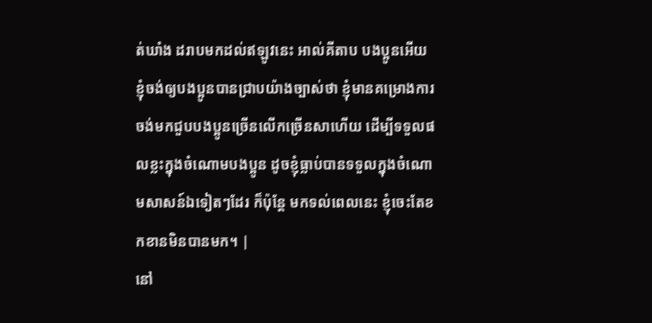ត់ឃាំង ដរាបមកដល់ឥឡូវនេះ អាល់គីតាប បងប្អូនអើយ ខ្ញុំចង់ឲ្យបងប្អូនបានជ្រាបយ៉ាងច្បាស់ថា ខ្ញុំមានគម្រោងការចង់មកជួបបងប្អូនច្រើនលើកច្រើនសាហើយ ដើម្បីទទួលផលខ្លះក្នុងចំណោមបងប្អូន ដូចខ្ញុំធ្លាប់បានទទួលក្នុងចំណោមសាសន៍ឯទៀតៗដែរ ក៏ប៉ុន្ដែ មកទល់ពេលនេះ ខ្ញុំចេះតែខកខានមិនបានមក។ |
នៅ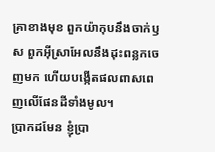គ្រាខាងមុខ ពួកយ៉ាកុបនឹងចាក់ឫស ពួកអ៊ីស្រាអែលនឹងដុះពន្លកចេញមក ហើយបង្កើតផលពាសពេញលើផែនដីទាំងមូល។
ប្រាកដមែន ខ្ញុំប្រា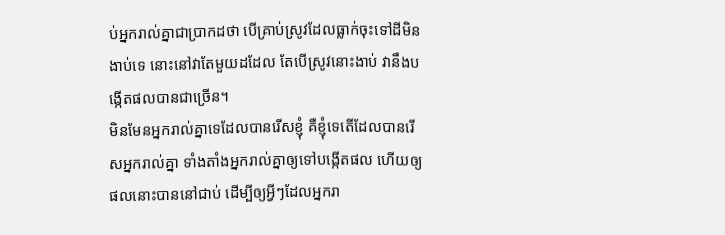ប់អ្នករាល់គ្នាជាប្រាកដថា បើគ្រាប់ស្រូវដែលធ្លាក់ចុះទៅដីមិនងាប់ទេ នោះនៅវាតែមួយដដែល តែបើស្រូវនោះងាប់ វានឹងបង្កើតផលបានជាច្រើន។
មិនមែនអ្នករាល់គ្នាទេដែលបានរើសខ្ញុំ គឺខ្ញុំទេតើដែលបានរើសអ្នករាល់គ្នា ទាំងតាំងអ្នករាល់គ្នាឲ្យទៅបង្កើតផល ហើយឲ្យផលនោះបាននៅជាប់ ដើម្បីឲ្យអ្វីៗដែលអ្នករា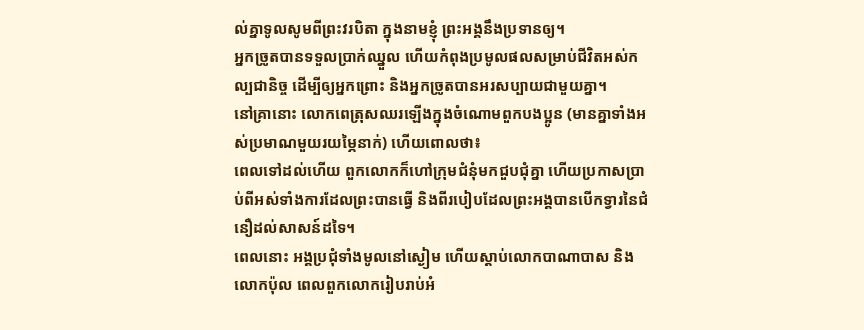ល់គ្នាទូលសូមពីព្រះវរបិតា ក្នុងនាមខ្ញុំ ព្រះអង្គនឹងប្រទានឲ្យ។
អ្នកច្រូតបានទទួលប្រាក់ឈ្នួល ហើយកំពុងប្រមូលផលសម្រាប់ជីវិតអស់កល្បជានិច្ច ដើម្បីឲ្យអ្នកព្រោះ និងអ្នកច្រូតបានអរសប្បាយជាមួយគ្នា។
នៅគ្រានោះ លោកពេត្រុសឈរឡើងក្នុងចំណោមពួកបងប្អូន (មានគ្នាទាំងអស់ប្រមាណមួយរយម្ភៃនាក់) ហើយពោលថា៖
ពេលទៅដល់ហើយ ពួកលោកក៏ហៅក្រុមជំនុំមកជួបជុំគ្នា ហើយប្រកាសប្រាប់ពីអស់ទាំងការដែលព្រះបានធ្វើ និងពីរបៀបដែលព្រះអង្គបានបើកទ្វារនៃជំនឿដល់សាសន៍ដទៃ។
ពេលនោះ អង្គប្រជុំទាំងមូលនៅស្ងៀម ហើយស្តាប់លោកបាណាបាស និងលោកប៉ុល ពេលពួកលោករៀបរាប់អំ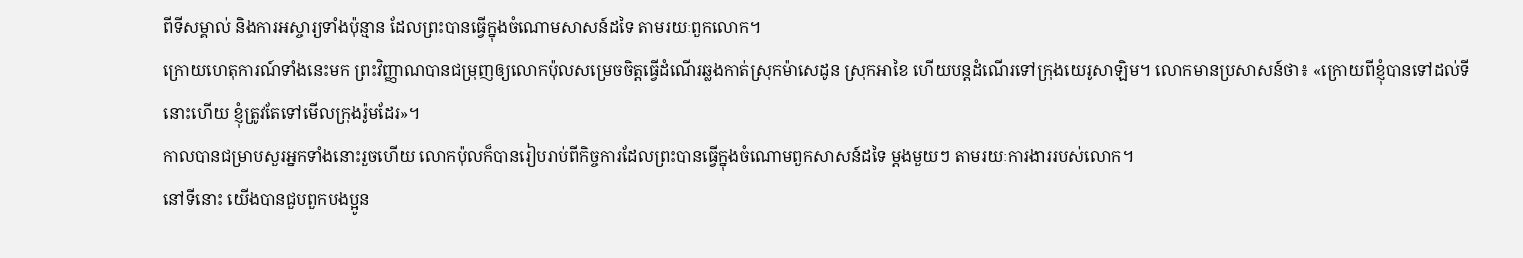ពីទីសម្គាល់ និងការអស្ចារ្យទាំងប៉ុន្មាន ដែលព្រះបានធ្វើក្នុងចំណោមសាសន៍ដទៃ តាមរយៈពួកលោក។
ក្រោយហេតុការណ៍ទាំងនេះមក ព្រះវិញ្ញាណបានជម្រុញឲ្យលោកប៉ុលសម្រេចចិត្តធ្វើដំណើរឆ្លងកាត់ស្រុកម៉ាសេដូន ស្រុកអាខៃ ហើយបន្តដំណើរទៅក្រុងយេរូសាឡិម។ លោកមានប្រសាសន៍ថា៖ «ក្រោយពីខ្ញុំបានទៅដល់ទីនោះហើយ ខ្ញុំត្រូវតែទៅមើលក្រុងរ៉ូមដែរ»។
កាលបានជម្រាបសួរអ្នកទាំងនោះរួចហើយ លោកប៉ុលក៏បានរៀបរាប់ពីកិច្ចការដែលព្រះបានធ្វើក្នុងចំណោមពួកសាសន៍ដទៃ ម្ដងមួយៗ តាមរយៈការងាររបស់លោក។
នៅទីនោះ យើងបានជួបពួកបងប្អូន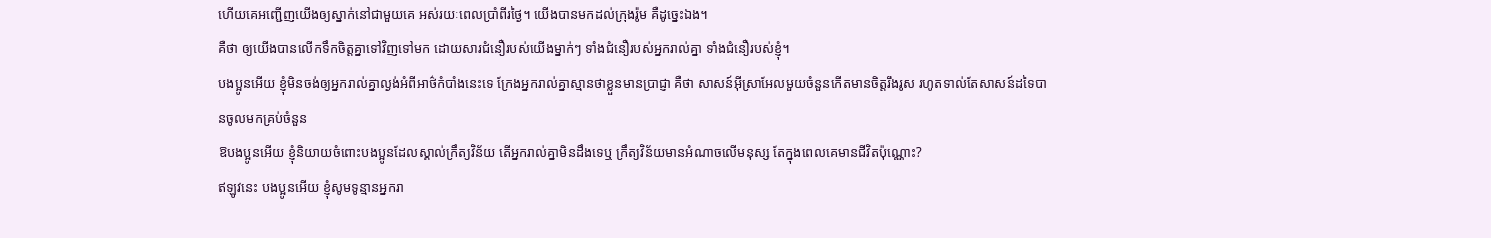ហើយគេអញ្ជើញយើងឲ្យស្នាក់នៅជាមួយគេ អស់រយៈពេលប្រាំពីរថ្ងៃ។ យើងបានមកដល់ក្រុងរ៉ូម គឺដូច្នេះឯង។
គឺថា ឲ្យយើងបានលើកទឹកចិត្តគ្នាទៅវិញទៅមក ដោយសារជំនឿរបស់យើងម្នាក់ៗ ទាំងជំនឿរបស់អ្នករាល់គ្នា ទាំងជំនឿរបស់ខ្ញុំ។
បងប្អូនអើយ ខ្ញុំមិនចង់ឲ្យអ្នករាល់គ្នាល្ងង់អំពីអាថ៌កំបាំងនេះទេ ក្រែងអ្នករាល់គ្នាស្មានថាខ្លួនមានប្រាជ្ញា គឺថា សាសន៍អ៊ីស្រាអែលមួយចំនួនកើតមានចិត្តរឹងរូស រហូតទាល់តែសាសន៍ដទៃបានចូលមកគ្រប់ចំនួន
ឱបងប្អូនអើយ ខ្ញុំនិយាយចំពោះបងប្អូនដែលស្គាល់ក្រឹត្យវិន័យ តើអ្នករាល់គ្នាមិនដឹងទេឬ ក្រឹត្យវិន័យមានអំណាចលើមនុស្ស តែក្នុងពេលគេមានជីវិតប៉ុណ្ណោះ?
ឥឡូវនេះ បងប្អូនអើយ ខ្ញុំសូមទូន្មានអ្នករា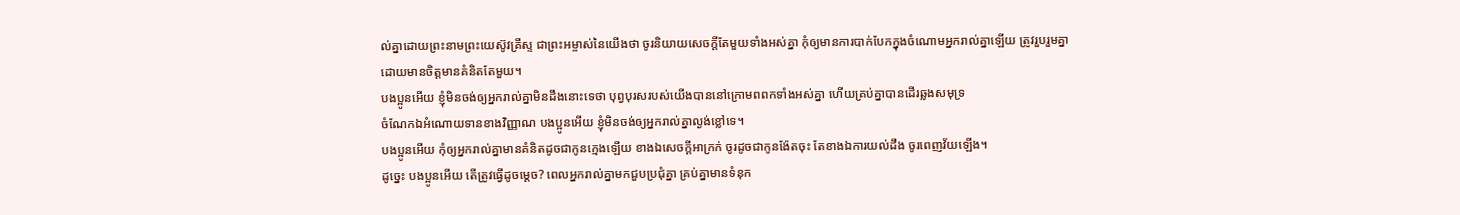ល់គ្នាដោយព្រះនាមព្រះយេស៊ូវគ្រីស្ទ ជាព្រះអម្ចាស់នៃយើងថា ចូរនិយាយសេចក្តីតែមួយទាំងអស់គ្នា កុំឲ្យមានការបាក់បែកក្នុងចំណោមអ្នករាល់គ្នាឡើយ ត្រូវរួបរួមគ្នា ដោយមានចិត្តមានគំនិតតែមួយ។
បងប្អូនអើយ ខ្ញុំមិនចង់ឲ្យអ្នករាល់គ្នាមិនដឹងនោះទេថា បុព្វបុរសរបស់យើងបាននៅក្រោមពពកទាំងអស់គ្នា ហើយគ្រប់គ្នាបានដើរឆ្លងសមុទ្រ
ចំណែកឯអំណោយទានខាងវិញ្ញាណ បងប្អូនអើយ ខ្ញុំមិនចង់ឲ្យអ្នករាល់គ្នាល្ងង់ខ្លៅទេ។
បងប្អូនអើយ កុំឲ្យអ្នករាល់គ្នាមានគំនិតដូចជាកូនក្មេងឡើយ ខាងឯសេចក្ដីអាក្រក់ ចូរដូចជាកូនង៉ែតចុះ តែខាងឯការយល់ដឹង ចូរពេញវ័យឡើង។
ដូច្នេះ បងប្អូនអើយ តើត្រូវធ្វើដូចម្តេច? ពេលអ្នករាល់គ្នាមកជួបប្រជុំគ្នា គ្រប់គ្នាមានទំនុក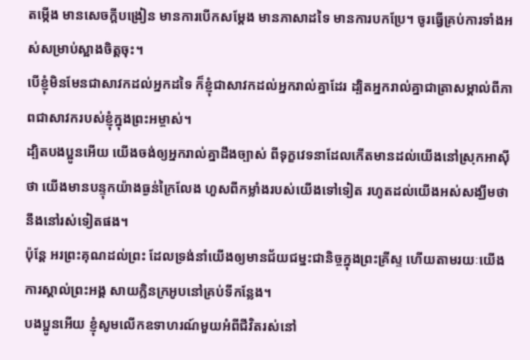តម្កើង មានសេចក្តីបង្រៀន មានការបើកសម្ដែង មានភាសាដទៃ មានការបកប្រែ។ ចូរធ្វើគ្រប់ការទាំងអស់សម្រាប់ស្អាងចិត្តចុះ។
បើខ្ញុំមិនមែនជាសាវកដល់អ្នកដទៃ ក៏ខ្ញុំជាសាវកដល់អ្នករាល់គ្នាដែរ ដ្បិតអ្នករាល់គ្នាជាត្រាសម្គាល់ពីភាពជាសាវករបស់ខ្ញុំក្នុងព្រះអម្ចាស់។
ដ្បិតបងប្អូនអើយ យើងចង់ឲ្យអ្នករាល់គ្នាដឹងច្បាស់ ពីទុក្ខវេទនាដែលកើតមានដល់យើងនៅស្រុកអាស៊ីថា យើងមានបន្ទុកយ៉ាងធ្ងន់ក្រៃលែង ហួសពីកម្លាំងរបស់យើងទៅទៀត រហូតដល់យើងអស់សង្ឃឹមថានឹងនៅរស់ទៀតផង។
ប៉ុន្ដែ អរព្រះគុណដល់ព្រះ ដែលទ្រង់នាំយើងឲ្យមានជ័យជម្នះជានិច្ចក្នុងព្រះគ្រីស្ទ ហើយតាមរយៈយើង ការស្គាល់ព្រះអង្គ សាយក្លិនក្រអូបនៅគ្រប់ទីកន្លែង។
បងប្អូនអើយ ខ្ញុំសូមលើកឧទាហរណ៍មួយអំពីជីវិតរស់នៅ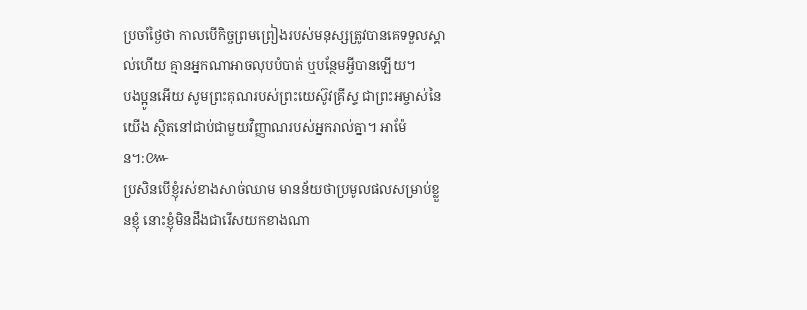ប្រចាំថ្ងៃថា កាលបើកិច្ចព្រមព្រៀងរបស់មនុស្សត្រូវបានគេទទួលស្គាល់ហើយ គ្មានអ្នកណាអាចលុបបំបាត់ ឬបន្ថែមអ្វីបានឡើយ។
បងប្អូនអើយ សូមព្រះគុណរបស់ព្រះយេស៊ូវគ្រីស្ទ ជាព្រះអម្ចាស់នៃយើង ស្ថិតនៅជាប់ជាមួយវិញ្ញាណរបស់អ្នករាល់គ្នា។ អាម៉ែន។:៚
ប្រសិនបើខ្ញុំរស់ខាងសាច់ឈាម មានន័យថាប្រមូលផលសម្រាប់ខ្លួនខ្ញុំ នោះខ្ញុំមិនដឹងជារើសយកខាងណា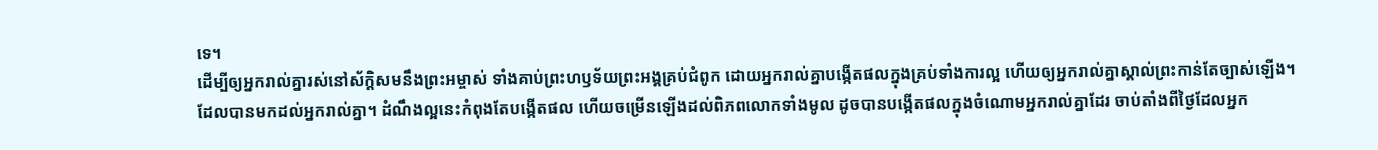ទេ។
ដើម្បីឲ្យអ្នករាល់គ្នារស់នៅស័ក្ដិសមនឹងព្រះអម្ចាស់ ទាំងគាប់ព្រះហឫទ័យព្រះអង្គគ្រប់ជំពូក ដោយអ្នករាល់គ្នាបង្កើតផលក្នុងគ្រប់ទាំងការល្អ ហើយឲ្យអ្នករាល់គ្នាស្គាល់ព្រះកាន់តែច្បាស់ឡើង។
ដែលបានមកដល់អ្នករាល់គ្នា។ ដំណឹងល្អនេះកំពុងតែបង្កើតផល ហើយចម្រើនឡើងដល់ពិភពលោកទាំងមូល ដូចបានបង្កើតផលក្នុងចំណោមអ្នករាល់គ្នាដែរ ចាប់តាំងពីថ្ងៃដែលអ្នក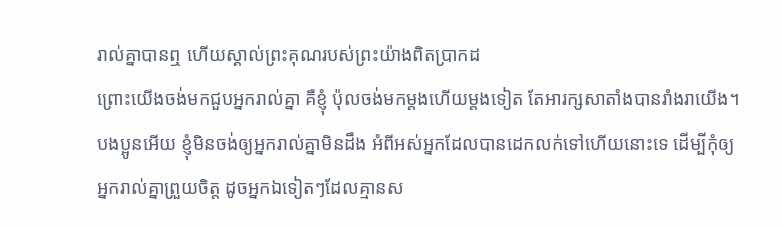រាល់គ្នាបានឮ ហើយស្គាល់ព្រះគុណរបស់ព្រះយ៉ាងពិតប្រាកដ
ព្រោះយើងចង់មកជួបអ្នករាល់គ្នា គឺខ្ញុំ ប៉ុលចង់មកម្តងហើយម្តងទៀត តែអារក្សសាតាំងបានរាំងរាយើង។
បងប្អូនអើយ ខ្ញុំមិនចង់ឲ្យអ្នករាល់គ្នាមិនដឹង អំពីអស់អ្នកដែលបានដេកលក់ទៅហើយនោះទេ ដើម្បីកុំឲ្យអ្នករាល់គ្នាព្រួយចិត្ត ដូចអ្នកឯទៀតៗដែលគ្មានស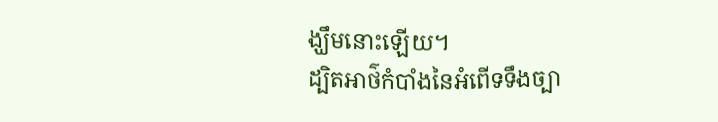ង្ឃឹមនោះឡើយ។
ដ្បិតអាថ៌កំបាំងនៃអំពើទទឹងច្បា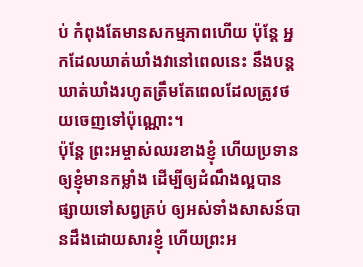ប់ កំពុងតែមានសកម្មភាពហើយ ប៉ុន្តែ អ្នកដែលឃាត់ឃាំងវានៅពេលនេះ នឹងបន្តឃាត់ឃាំងរហូតត្រឹមតែពេលដែលត្រូវថយចេញទៅប៉ុណ្ណោះ។
ប៉ុន្តែ ព្រះអម្ចាស់ឈរខាងខ្ញុំ ហើយប្រទានឲ្យខ្ញុំមានកម្លាំង ដើម្បីឲ្យដំណឹងល្អបានផ្សាយទៅសព្វគ្រប់ ឲ្យអស់ទាំងសាសន៍បានដឹងដោយសារខ្ញុំ ហើយព្រះអ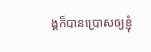ង្គក៏បានប្រោសឲ្យខ្ញុំ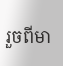រួចពីមា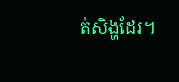ត់សិង្ហដែរ។